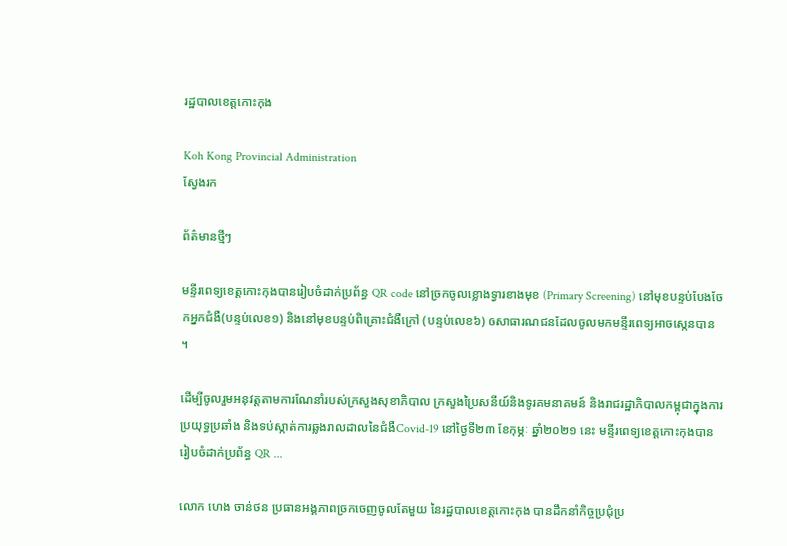រដ្ឋបាលខេត្តកោះកុង

Koh Kong Provincial Administration
ស្វែងរក

ព័ត៌មានថ្មីៗ

មន្ទីរពេទ្យខេត្តកោះកុងបានរៀបចំដាក់ប្រព័ន្ធ QR code នៅច្រកចូលខ្លោងទ្វារខាងមុខ (Primary Screening) នៅមុខបន្ទប់បែងចែកអ្នកជំងឺ(បន្ទប់លេខ១) និងនៅមុខបន្ទប់ពិគ្រោះជំងឺក្រៅ (បន្ទប់លេខ៦) ឲសាធារណជនដែលចូលមកមន្ទីរពេទ្យអាចស្កេនបាន ។

ដើម្បីចូលរួមអនុវត្តតាមការណែនាំរបស់ក្រសួងសុខាភិបាល ក្រសួងប្រៃសនីយ៍និងទូរគមនាគមន៍ និងរាជរដ្ឋាភិបាលកម្ពុជាក្នុងការប្រយុទ្ធប្រឆាំង និងទប់ស្កាត់ការឆ្លងរាលដាលនៃជំងឺCovid-19 នៅថ្ងៃទី២៣ ខែកុម្ភៈ ឆ្នាំ២០២១ នេះ មន្ទីរពេទ្យខេត្តកោះកុងបានរៀបចំដាក់ប្រព័ន្ធ QR ...

លោក ហេង ចាន់ថន ប្រធានអង្គភាពច្រកចេញចូលតែមួយ នៃរដ្ឋបាលខេត្តកោះកុង បានដឹកនាំកិច្ចប្រជុំប្រ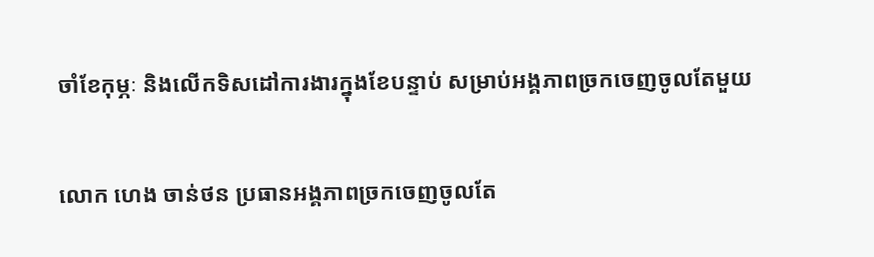ចាំខែកុម្ភៈ និងលើកទិសដៅការងារក្នុងខែបន្ទាប់ សម្រាប់អង្គភាពច្រកចេញចូលតែមួយ

លោក ហេង ចាន់ថន ប្រធានអង្គភាពច្រកចេញចូលតែ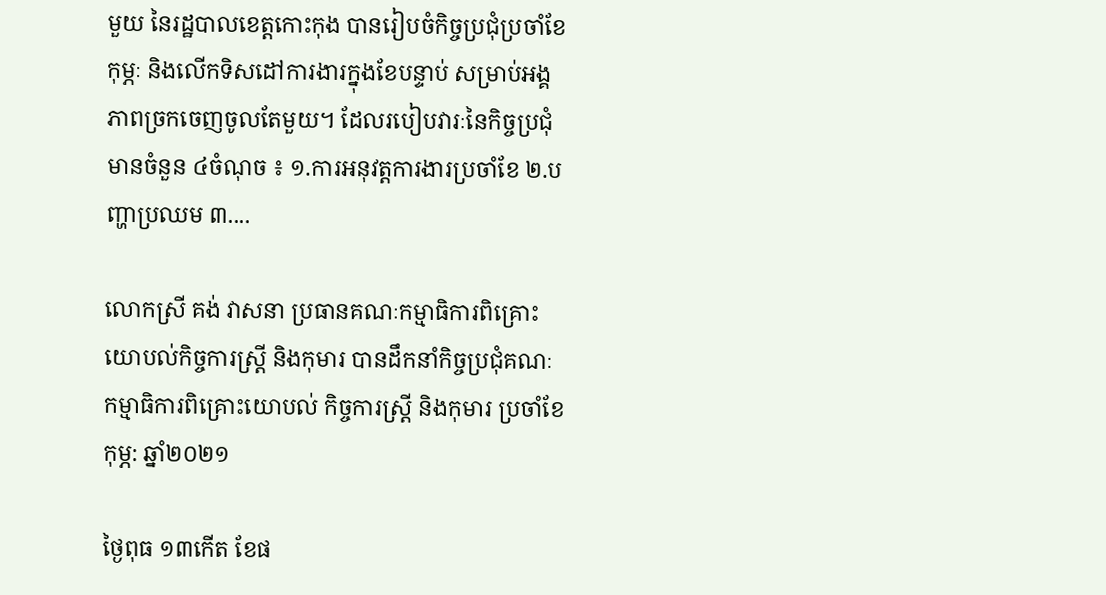មួយ នៃរដ្ឋបាលខេត្តកោះកុង បានរៀបចំកិច្ចប្រជុំប្រចាំខែកុម្ភៈ និងលើកទិសដៅការងារក្នុងខែបន្ទាប់ សម្រាប់អង្គភាពច្រកចេញចូលតែមួយ។ ដែលរបៀបវារៈនៃកិច្ចប្រជុំ មានចំនួន ៤ចំណុច ៖ ១.ការអនុវត្តការងារប្រចាំខែ ២.បញ្ហាប្រឈម ៣....

លោកស្រី គង់ វាសនា ប្រធានគណៈកម្មាធិការពិគ្រោះយោបល់កិច្ចការស្ដ្រី និងកុមារ បានដឹកនាំកិច្ចប្រជុំគណៈកម្មាធិការពិគ្រោះយោបល់ កិច្ចការស្ដ្រី និងកុមារ ប្រចាំខែកុម្ភ: ឆ្នាំ២០២១

ថ្ងៃពុធ ១៣កើត ខែផ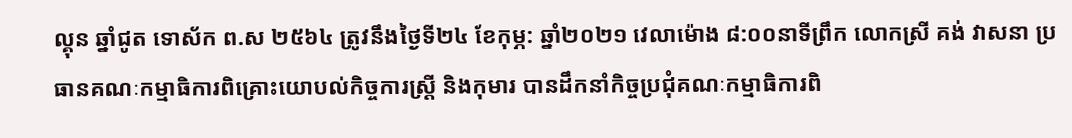ល្គុន ឆ្នាំជូត ទោស័ក ព.ស ២៥៦៤ ត្រូវនឹងថ្ងៃទី២៤ ខែកុម្ភ: ឆ្នាំ២០២១ វេលាម៉ោង ៨:០០នាទីព្រឹក លោកស្រី គង់ វាសនា ប្រធានគណៈកម្មាធិការពិគ្រោះយោបល់កិច្ចការស្ដ្រី និងកុមារ បានដឹកនាំកិច្ចប្រជុំគណៈកម្មាធិការពិ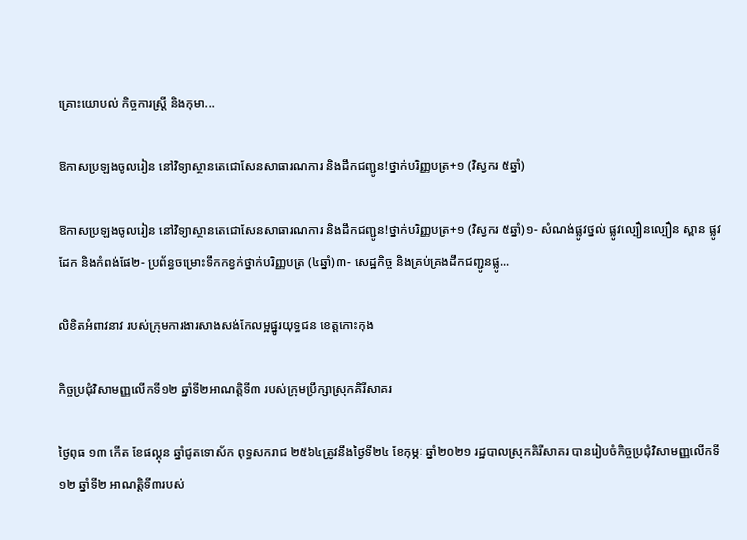គ្រោះយោបល់ កិច្ចការស្ដ្រី និងកុមា...

ឱកាសប្រឡងចូលរៀន នៅវិទ្យាស្ថានតេជោសែនសាធារណការ និងដឹកជញ្ជូន!ថ្នាក់បរិញ្ញបត្រ+១ (វិស្វករ ៥ឆ្នាំ)

ឱកាសប្រឡងចូលរៀន នៅវិទ្យាស្ថានតេជោសែនសាធារណការ និងដឹកជញ្ជូន!ថ្នាក់បរិញ្ញបត្រ+១ (វិស្វករ ៥ឆ្នាំ)១- សំណង់ផ្លូវថ្នល់ ផ្លូវល្បឿនល្បឿន ស្ពាន ផ្លូវដែក និងកំពង់ផែ២- ប្រព័ន្ធចម្រោះទឹកកខ្វក់ថ្នាក់បរិញ្ញបត្រ (៤ឆ្នាំ)៣- សេដ្ឋកិច្ច និងគ្រប់គ្រងដឹកជញ្ជូនផ្លូ...

លិខិតអំពាវនាវ របស់ក្រុមការងារសាងសង់កែលម្អផ្នូរយុទ្ធជន ខេត្តកោះកុង

កិច្ចប្រជុំវិសាមញ្ញលើកទី១២ ឆ្នាំទី២អាណត្តិទី៣ របស់ក្រុមប្រឹក្សាស្រុកគិរីសាគរ

ថ្ងៃពុធ ១៣ កើត ខែផល្គុន ឆ្នាំជូតទោស័ក ពុទ្ធសករាជ ២៥៦៤ត្រូវនឹងថ្ងៃទី២៤ ខែកុម្ភៈ ឆ្នាំ២០២១ រដ្ឋបាលស្រុកគិរីសាគរ បានរៀបចំកិច្ចប្រជុំវិសាមញ្ញលើកទី១២ ឆ្នាំទី២ អាណត្តិទី៣របស់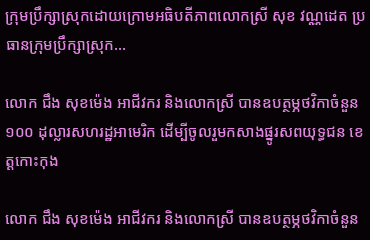ក្រុមប្រឹក្សាស្រុកដោយក្រោមអធិបតីភាពលោកស្រី សុខ វណ្ណដេត ប្រធានក្រុមប្រឹក្សាស្រុក...

លោក ជឹង សុខម៉េង អាជីវករ និងលោកស្រី បានឧបត្ថម្ភថវិកាចំនួន ១០០ ដុល្លារសហរដ្ឋអាមេរិក ដើម្បីចូលរួមកសាងផ្នូរសពយុទ្ធជន ខេត្តកោះកុង

លោក ជឹង សុខម៉េង អាជីវករ និងលោកស្រី បានឧបត្ថម្ភថវិកាចំនួន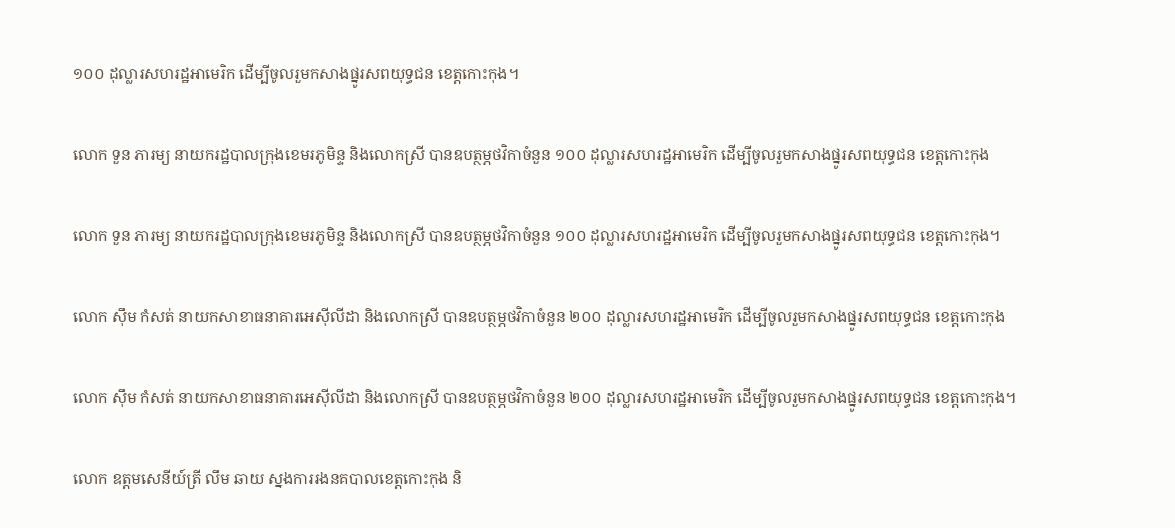១០០ ដុល្លារសហរដ្ឋអាមេរិក ដើម្បីចូលរួមកសាងផ្នូរសពយុទ្ធជន ខេត្តកោះកុង។

លោក ទួន ភារម្យ នាយករដ្ឋបាលក្រុងខេមរភូមិន្ទ និងលោកស្រី បានឧបត្ថម្ភថវិកាចំនួន ១០០ ដុល្លារសហរដ្ឋអាមេរិក ដើម្បីចូលរួមកសាងផ្នូរសពយុទ្ធជន ខេត្តកោះកុង

លោក ទួន ភារម្យ នាយករដ្ឋបាលក្រុងខេមរភូមិន្ទ និងលោកស្រី បានឧបត្ថម្ភថវិកាចំនួន ១០០ ដុល្លារសហរដ្ឋអាមេរិក ដើម្បីចូលរួមកសាងផ្នូរសពយុទ្ធជន ខេត្តកោះកុង។

លោក ស៊ឹម កំសត់ នាយកសាខាធនាគារអេស៊ីលីដា និងលោកស្រី បានឧបត្ថម្ភថវិកាចំនួន ២០០ ដុល្លារសហរដ្ឋអាមេរិក ដើម្បីចូលរួមកសាងផ្នូរសពយុទ្ធជន ខេត្តកោះកុង

លោក ស៊ឹម កំសត់ នាយកសាខាធនាគារអេស៊ីលីដា និងលោកស្រី បានឧបត្ថម្ភថវិកាចំនួន ២០០ ដុល្លារសហរដ្ឋអាមេរិក ដើម្បីចូលរួមកសាងផ្នូរសពយុទ្ធជន ខេត្តកោះកុង។

លោក ឧត្តមសេនីយ៍ត្រី លឹម ឆាយ ស្នងការរងនគបាលខេត្តកោះកុង និ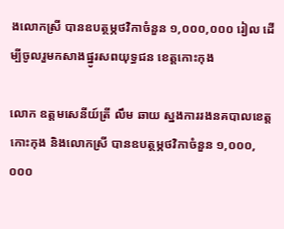ងលោកស្រី បានឧបត្ថម្ភថវិកាចំនួន ១,០០០,០០០ រៀល ដើម្បីចូលរួមកសាងផ្នូរសពយុទ្ធជន ខេត្តកោះកុង

លោក ឧត្តមសេនីយ៍ត្រី លឹម ឆាយ ស្នងការរងនគបាលខេត្តកោះកុង និងលោកស្រី បានឧបត្ថម្ភថវិកាចំនួន ១,០០០,០០០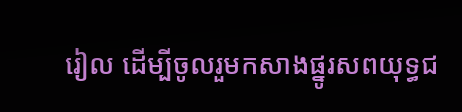រៀល ដើម្បីចូលរួមកសាងផ្នូរសពយុទ្ធជ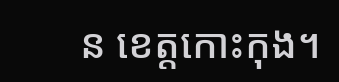ន ខេត្តកោះកុង។